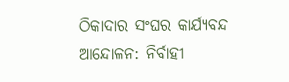ଠିକାଦାର ସଂଘର କାର୍ଯ୍ୟବନ୍ଦ ଆନ୍ଦୋଳନ: ନିର୍ବାହୀ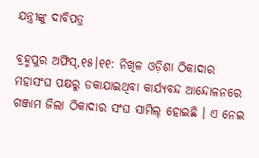ଯନ୍ତ୍ରୀଙ୍କୁ ଦାବିପତ୍ର

ବ୍ରହ୍ମପୁର ଅଫିସ୍‌,୧୫।୧୧: ନିଖିଳ ଓଡ଼ିଶା ଠିକାଦାର ମହାସଂଘ ପକ୍ଷରୁ ଡକାଯାଇଥିବା କାର୍ଯ୍ୟବନ୍ଦ ଆନ୍ଦୋଳନରେ ଗଞ୍ଜାମ ଜିଲା ଠିକାଦାର ସଂଘ ସାମିଲ୍‌ ହୋଇଛି । ଏ ନେଇ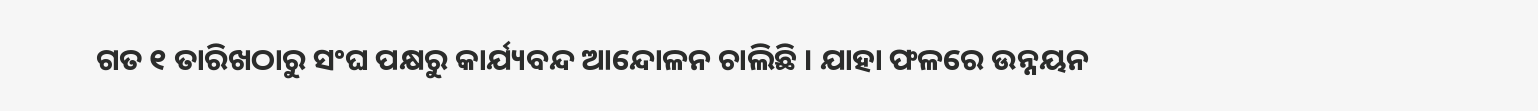ଗତ ୧ ତାରିଖଠାରୁ ସଂଘ ପକ୍ଷରୁ କାର୍ଯ୍ୟବନ୍ଦ ଆନ୍ଦୋଳନ ଚାଲିଛି । ଯାହା ଫଳରେ ଉନ୍ନୟନ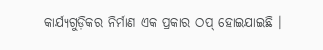କାର୍ଯ୍ୟଗୁଡ଼ିକର ନିର୍ମାଣ ଏକ ପ୍ରକାର ଠପ୍‌ ହୋଇଯାଇଛି ।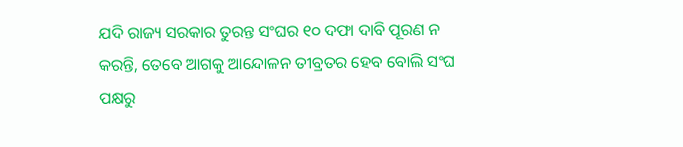ଯଦି ରାଜ୍ୟ ସରକାର ତୁରନ୍ତ ସଂଘର ୧୦ ଦଫା ଦାବି ପୂରଣ ନ କରନ୍ତି, ତେବେ ଆଗକୁ ଆନ୍ଦୋଳନ ତୀବ୍ରତର ହେବ ବୋଲି ସଂଘ ପକ୍ଷରୁ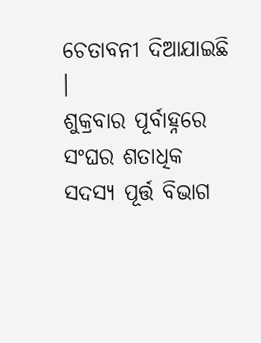ଚେତାବନୀ ଦିଆଯାଇଛି ।
ଶୁକ୍ରବାର ପୂର୍ବାହ୍ନରେ ସଂଘର ଶତାଧିକ ସଦସ୍ୟ ପୂର୍ତ୍ତ ବିଭାଗ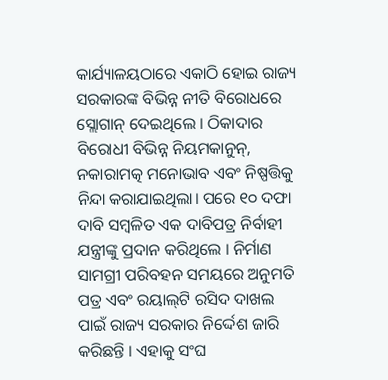କାର୍ଯ୍ୟାଳୟଠାରେ ଏକାଠି ହୋଇ ରାଜ୍ୟ ସରକାରଙ୍କ ବିଭିନ୍ନ ନୀତି ବିରୋଧରେ ସ୍ଲୋଗାନ୍‌ ଦେଇଥିଲେ । ଠିକାଦାର ବିରୋଧୀ ବିଭିନ୍ନ ନିୟମକାନୁନ୍‌, ନକାରାମତ୍କ ମନୋଭାବ ଏବଂ ନିଷ୍ପତ୍ତିକୁ ନିନ୍ଦା କରାଯାଇଥିଲା। ପରେ ୧୦ ଦଫା ଦାବି ସମ୍ବଳିତ ଏକ ଦାବିପତ୍ର ନିର୍ବାହୀ ଯନ୍ତ୍ରୀଙ୍କୁ ପ୍ରଦାନ କରିଥିଲେ । ନିର୍ମାଣ ସାମଗ୍ରୀ ପରିବହନ ସମୟରେ ଅନୁମତି ପତ୍ର ଏବଂ ରୟାଲ୍‌ଟି ରସିଦ ଦାଖଲ ପାଇଁ ରାଜ୍ୟ ସରକାର ନିର୍ଦ୍ଦେଶ ଜାରି କରିଛନ୍ତି । ଏହାକୁ ସଂଘ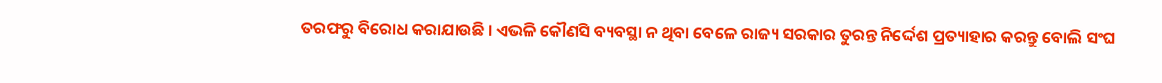ତରଫରୁ ବିରୋଧ କରାଯାଉଛି । ଏଭଳି କୌଣସି ବ୍ୟବସ୍ଥା ନ ଥିବା ବେଳେ ରାଜ୍ୟ ସରକାର ତୁରନ୍ତ ନିର୍ଦ୍ଦେଶ ପ୍ରତ୍ୟାହାର କରନ୍ତୁ ବୋଲି ସଂଘ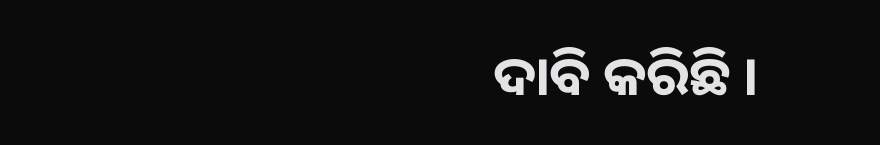ଦାବି କରିଛି ।